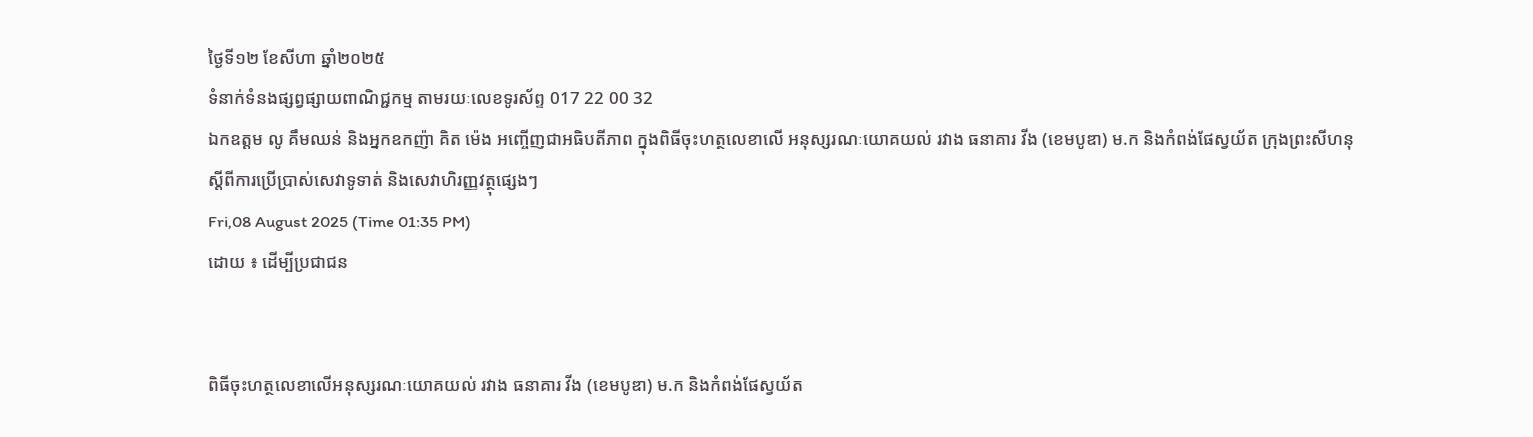ថ្ងៃទី១២ ខែសីហា ឆ្នាំ២០២៥
ទំនាក់ទំនងផ្សព្វផ្សាយពាណិជ្ជកម្ម តាមរយៈលេខទូរស័ព្ទ 017 22 00 32
ឯកឧត្តម លូ គឹមឈន់ និងអ្នកឧកញ៉ា គិត ម៉េង អញ្ចើញជាអធិបតីភាព ក្នុងពិធីចុះហត្ថលេខាលើ អនុស្សរណៈយោគយល់ រវាង ធនាគារ វីង (ខេមបូឌា) ម.ក និងកំពង់ផែស្វយ័ត ក្រុងព្រះសីហនុ ស្តីពីការប្រើប្រាស់សេវាទូទាត់ និងសេវាហិរញ្ញវត្ថុផ្សេងៗ
Fri,08 August 2025 (Time 01:35 PM)
ដោយ ៖ ដើម្បីប្រជាជន


ពិធីចុះហត្ថលេខាលើអនុស្សរណៈយោគយល់ រវាង ធនាគារ វីង (ខេមបូឌា) ម.ក និងកំពង់ផែស្វយ័ត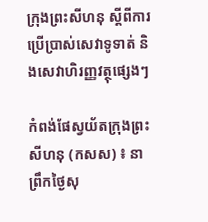ក្រុងព្រះសីហនុ ស្តីពីការប្រើប្រាស់សេវាទូទាត់ និងសេវាហិរញ្ញវត្ថុផ្សេងៗ

កំពង់ផែស្វយ័តក្រុងព្រះសីហនុ (កសស) ៖ នាព្រឹកថ្ងៃសុ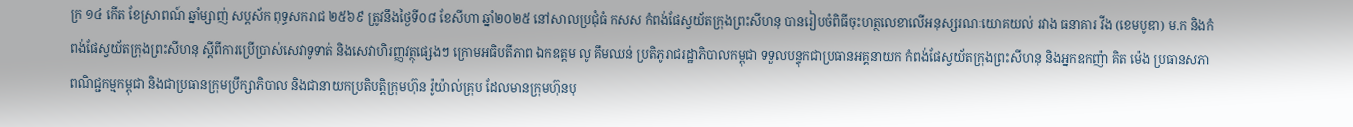ក្រ ១៤ កើត ខែស្រាពណ៍ ឆ្នាំម្សាញ់ សប្តស័ក ពុទ្ធសករាជ ២៥៦៩ ត្រូវនឹងថ្ងៃទី០៨ ខែសីហា ឆ្នាំ២០២៥ នៅសាលប្រជុំធំ កសស កំពង់ផែស្វយ័តក្រុងព្រះសីហនុ បានរៀបចំពិធីចុះហត្ថលេខាលើអនុស្សរណៈយោគយល់ រវាង ធនាគារ វីង (ខេមបូឌា) ម.ក និងកំពង់ផែស្វយ័តក្រុងព្រះសីហនុ ស្តីពីការប្រើប្រាស់សេវាទូទាត់ និងសេវាហិរញ្ញវត្ថុផ្សេងៗ ក្រោមអធិបតីភាព ឯកឧត្តម លូ គឹមឈន់ ប្រតិភូរាជរដ្ឋាភិបាលកម្ពុជា ទទួលបន្ទុកជាប្រធានអគ្គនាយក កំពង់ផែស្វយ័តក្រុងព្រះសីហនុ និងអ្នកឧកញ៉ា គិត ម៉េង ប្រធានសភាពណិជ្ជកម្មកម្ពុជា និងជាប្រធានក្រុមប្រឹក្សាភិបាល និងជានាយកប្រតិបត្តិក្រុមហ៊ុន រ៉ូយ៉ាល់គ្រុប ដែលមានក្រុមហ៊ុនបុ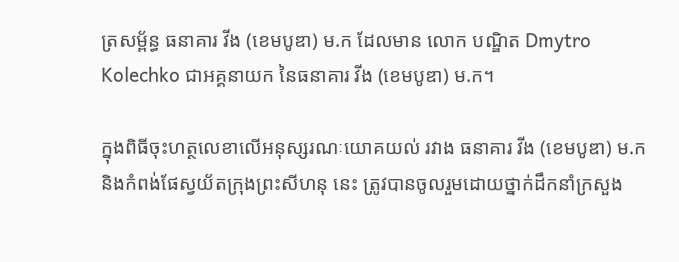ត្រសម្ព័ន្ធ ធនាគារ វីង (ខេមបូឌា) ម.ក ដែលមាន លោក បណ្ឌិត Dmytro Kolechko ជាអគ្គនាយក នៃធនាគារ វីង (ខេមបូឌា) ម.ក។

ក្នុងពិធីចុះហត្ថលេខាលើអនុស្សរណៈយោគយល់ រវាង ធនាគារ វីង (ខេមបូឌា) ម.ក និងកំពង់ផែស្វយ័តក្រុងព្រះសីហនុ នេះ ត្រូវបានចូលរួមដោយថ្នាក់ដឹកនាំក្រសួង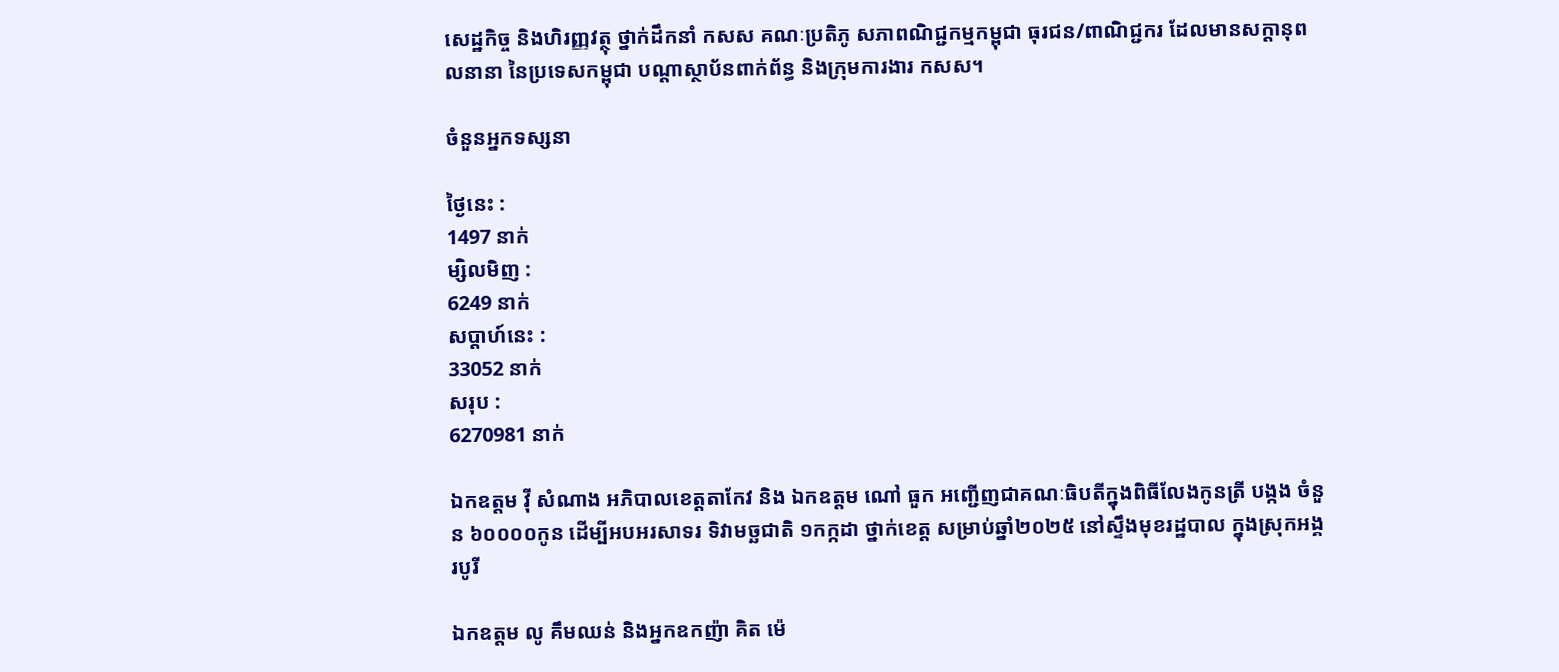សេដ្ឋកិច្ច និងហិរញ្ញវត្ថុ ថ្នាក់ដឹកនាំ កសស គណៈប្រតិភូ សភាពណិជ្ជកម្មកម្ពុជា ធុរជន/ពាណិជ្ជករ ដែលមានសក្តានុពលនានា នៃប្រទេសកម្ពុជា បណ្តាស្ថាប័នពាក់ព័ន្ធ និងក្រុមការងារ កសស។

ចំនួនអ្នកទស្សនា

ថ្ងៃនេះ :
1497 នាក់
ម្សិលមិញ :
6249 នាក់
សប្តាហ៍នេះ :
33052 នាក់
សរុប :
6270981 នាក់

ឯកឧត្តម វ៉ី សំណាង អភិបាលខេត្តតាកែវ និង ឯកឧត្តម ណៅ ធួក អញ្ជើញជាគណៈធិបតីក្នុងពិធីលែងកូនត្រី បង្កង ចំនួន ៦០០០០កូន ដើម្បីអបអរសាទរ ទិវាមច្ឆជាតិ ១កក្កដា ថ្នាក់ខេត្ត សម្រាប់ឆ្នាំ២០២៥ នៅស្ទឹងមុខរដ្ឋបាល ក្នុងស្រុកអង្គរបូរី

ឯកឧត្តម លូ គឹមឈន់ និងអ្នកឧកញ៉ា គិត ម៉េ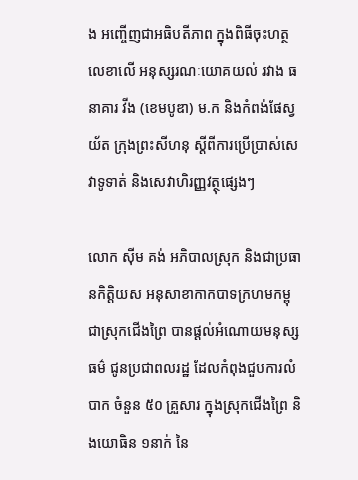ង អញ្ចើញជាអធិបតីភាព ក្នុងពិធីចុះហត្ថលេខាលើ អនុស្សរណៈយោគយល់ រវាង ធនាគារ វីង (ខេមបូឌា) ម.ក និងកំពង់ផែស្វយ័ត ក្រុងព្រះសីហនុ ស្តីពីការប្រើប្រាស់សេវាទូទាត់ និងសេវាហិរញ្ញវត្ថុផ្សេងៗ

លោក ស៊ីម គង់ អភិបាលស្រុក និងជាប្រធានកិត្តិយស អនុសាខាកាកបាទក្រហមកម្ពុជាស្រុកជើងព្រៃ បានផ្ដល់អំណោយមនុស្សធម៌ ជូនប្រជាពលរដ្ឋ ដែលកំពុងជួបការលំបាក ចំនួន ៥០ គ្រួសារ ក្នុងស្រុកជើងព្រៃ និងយោធិន ១នាក់ នៃ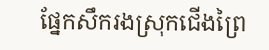ផ្នែកសឹករងស្រុកជើងព្រៃ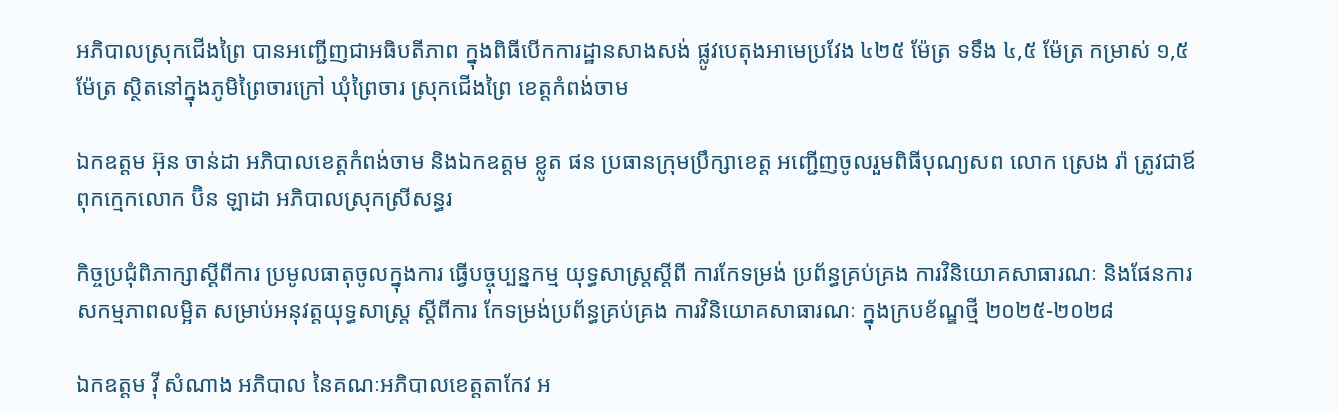អភិបាលស្រុកជើងព្រៃ បានអញ្ជើញជាអធិបតីភាព ក្នុងពិធីបើកការដ្ឋានសាងសង់ ផ្លូវបេតុងអាមេប្រវែង ៤២៥ ម៉ែត្រ ទទឹង ៤,៥ ម៉ែត្រ កម្រាស់ ១,៥ ម៉ែត្រ ស្ថិតនៅក្នុងភូមិព្រៃចារក្រៅ ឃុំព្រៃចារ ស្រុកជើងព្រៃ ខេត្តកំពង់ចាម

ឯកឧត្តម អ៊ុន ចាន់ដា អភិបាលខេត្តកំពង់ចាម និងឯកឧត្តម ខ្លូត ផន ប្រធានក្រុមប្រឹក្សាខេត្ត អញ្ជើញចូលរួមពិធីបុណ្យសព លោក ស្រេង រ៉ា ត្រូវជាឪពុកក្មេកលោក ប៊ិន ឡាដា អភិបាលស្រុកស្រីសន្ធរ

កិច្ចប្រជុំពិភាក្សាស្តីពីការ ប្រមូលធាតុចូលក្នុងការ ធ្វើបច្ចុប្បន្នកម្ម យុទ្ធសាស្រ្តស្តីពី ការកែទម្រង់ ប្រព័ន្ធគ្រប់គ្រង ការវិនិយោគសាធារណៈ និងផែនការសកម្មភាពលម្អិត សម្រាប់អនុវត្តយុទ្ធសាស្ត្រ ស្តីពីការ កែទម្រង់ប្រព័ន្ធគ្រប់គ្រង ការវិនិយោគសាធារណៈ ក្នុងក្របខ័ណ្ឌថ្មី ២០២៥-២០២៨

ឯកឧត្តម វ៉ី សំណាង អភិបាល នៃគណៈអភិបាលខេត្តតាកែវ អ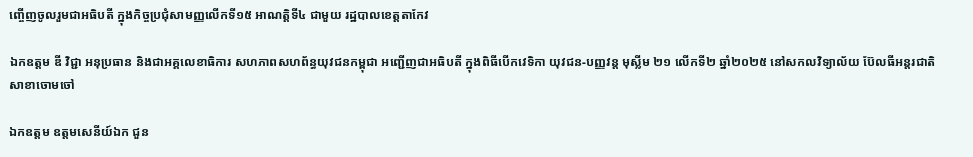ញ្ចើញចូលរួមជាអធិបតី ក្នុងកិច្ចប្រជុំសាមញ្ញលើកទី១៥ អាណត្តិទី៤ ជាមួយ រដ្ឋបាលខេត្តតាកែវ

ឯកឧត្តម ឌី វិជ្ជា អនុប្រធាន និងជាអគ្គលេខាធិការ សហភាពសហព័ន្ធយុវជនកម្ពុជា អញ្ជើញជាអធិបតី ក្នុងពិធីបើកវេទិកា យុវជន-បញ្ញវន្ដ មុស្លីម ២១ លើកទី២ ឆ្នាំ២០២៥ នៅសកលវិទ្យាល័យ ប៊ែលធីអន្តរជាតិ សាខាចោមចៅ

ឯកឧត្តម ឧត្តមសេនីយ៍ឯក ជួន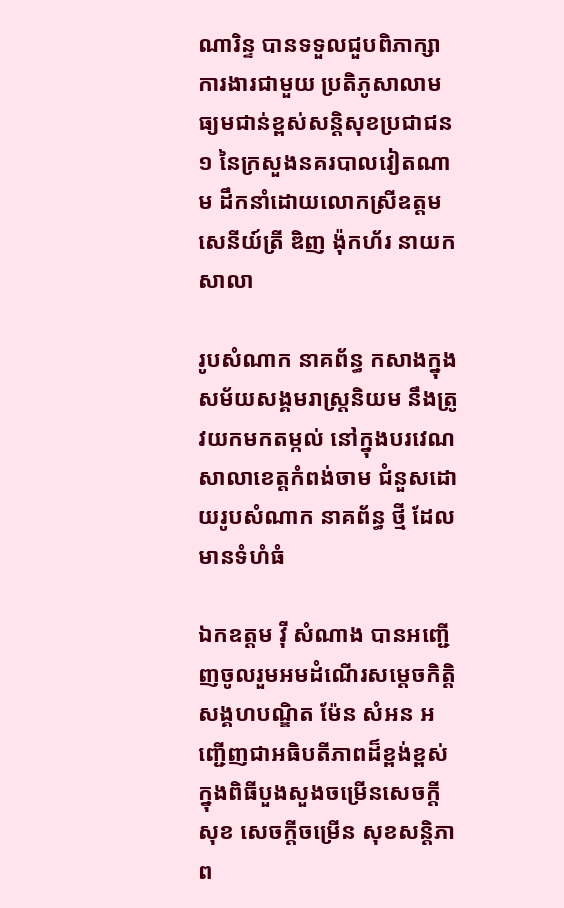ណារិន្ទ បានទទួលជួបពិភាក្សាការងារជាមួយ ប្រតិភូសាលាមធ្យមជាន់ខ្ពស់សន្តិសុខប្រជាជន១ នៃក្រសួងនគរបាលវៀតណាម ដឹកនាំដោយលោកស្រីឧត្តមសេនីយ៍ត្រី ឌិញ ង៉ុកហ័រ នាយកសាលា

រូបសំណាក នាគព័ន្ធ កសាងក្នុងសម័យសង្គមរាស្ត្រនិយម នឹងត្រូវយកមកតម្កល់ នៅក្នុងបរវេណសាលាខេត្តកំពង់ចាម ជំនួសដោយរូបសំណាក នាគព័ន្ធ ថ្មី ដែលមានទំហំធំ

ឯកឧត្តម វ៉ី សំណាង បានអញ្ជើញចូលរួមអមដំណើរសម្ដេចកិត្តិសង្គហបណ្ឌិត ម៉ែន សំអន អញ្ជើញជាអធិបតីភាពដ៏ខ្ពង់ខ្ពស់ ក្នុងពិធីបួងសួងចម្រើនសេចក្ដីសុខ សេចក្តីចម្រើន សុខសន្តិភាព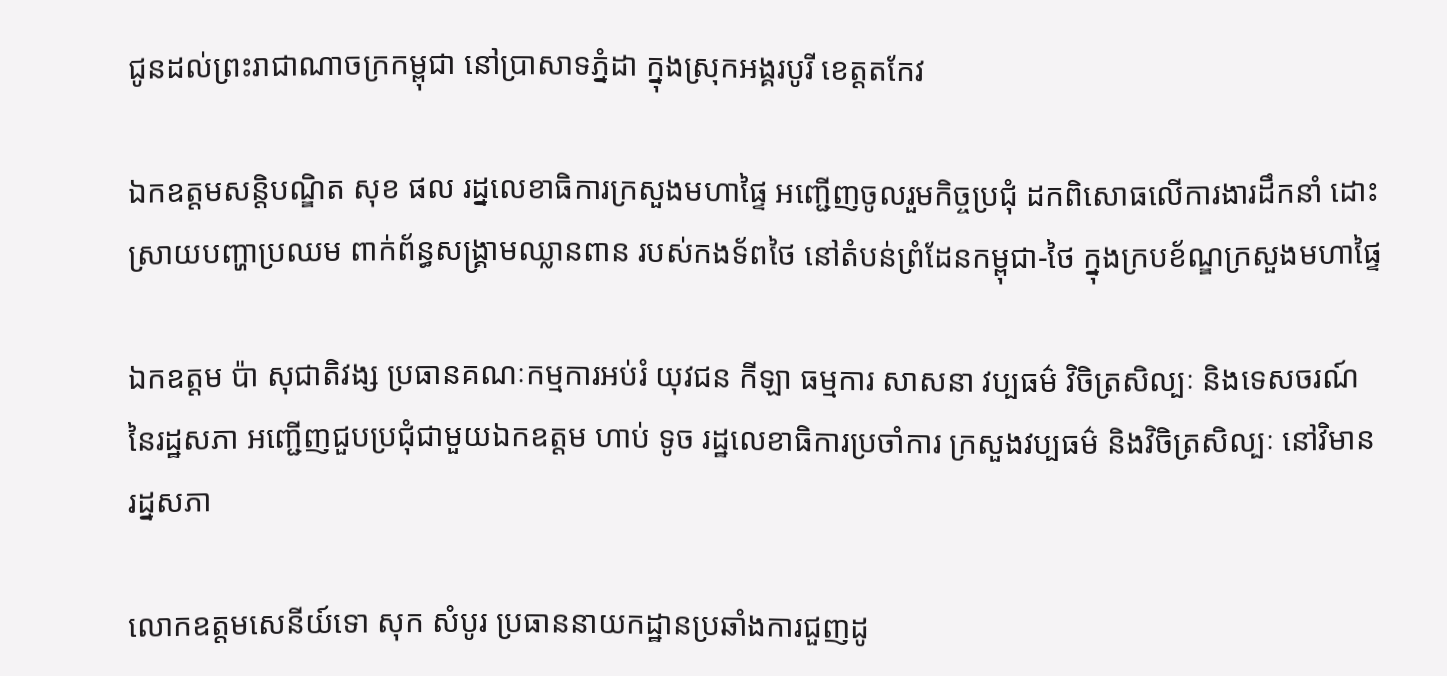ជូនដល់ព្រះរាជាណាចក្រកម្ពុជា នៅប្រាសាទភ្នំដា ក្នុងស្រុកអង្គរបូរី ខេត្តតកែវ

ឯកឧត្ដមសន្តិបណ្ឌិត សុខ ផល រដ្នលេខាធិការក្រសួងមហាផ្ទៃ អញ្ជើញចូលរួមកិច្ចប្រជុំ ដកពិសោធលើការងារដឹកនាំ ដោះស្រាយបញ្ហាប្រឈម ពាក់ព័ន្ធសង្គ្រាមឈ្លានពាន របស់កងទ័ពថៃ នៅតំបន់ព្រំដែនកម្ពុជា-ថៃ ក្នុងក្របខ័ណ្ឌក្រសួងមហាផ្ទៃ

ឯកឧត្តម ប៉ា សុជាតិវង្ស ប្រធានគណៈកម្មការអប់រំ យុវជន កីឡា ធម្មការ សាសនា វប្បធម៌ វិចិត្រសិល្បៈ និងទេសចរណ៍ នៃរដ្ឋសភា អញ្ជើញជួបប្រជុំជាមួយឯកឧត្តម ហាប់ ទូច រដ្ឋលេខាធិការប្រចាំការ ក្រសួងវប្បធម៌ និងវិចិត្រសិល្បៈ នៅវិមានរដ្នសភា

លោកឧត្តមសេនីយ៍ទោ សុក សំបូរ ប្រធាននាយកដ្ឋានប្រឆាំងការជួញដូ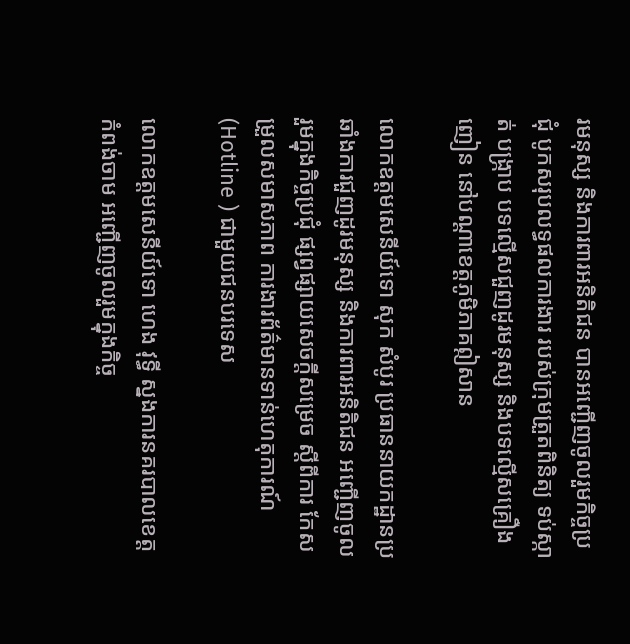រមនុស្ស និងការពារអនិតិជន បានអញ្ជើញចូលរួមកិច្ចប្រជុំ បូកសរុបលទ្ធផលការងារ របស់ក្រុមត្រួតពិនិត្យ ទប់ស្កាត់ បង្ក្រាប បទល្មើសជួញដូរមនុស្ស និងបទល្មើសគ្រឿងញៀន នៅបណ្តាខេត្តភូមិភាគឦសាន

លោកឧត្តមសេនីយ៍ទោ សុក សំបូរ ប្រធាននាយកដ្ឋានប្រឆាំងការជួញដូរមនុស្ស និងការពារអនិតិជន អញ្ជើញចូលរួមក្នុងកិច្ចប្រជុំ ផ្សព្វផ្សាយសេចក្តីសម្រេច ស្តីពីការ កែសម្រួលសមាសភាព ការងារព័ត៌មានទាន់ហេតុការណ៍ (Hotline ) ជាមួយជនបរទេស

លោកឧត្តមសេនីយ៍ទោ ហេង វុទ្ធី ស្នងការនគរបាលខេត្តកំពង់ចាម អញ្ជើញចូលរួមក្នុងកិច្ច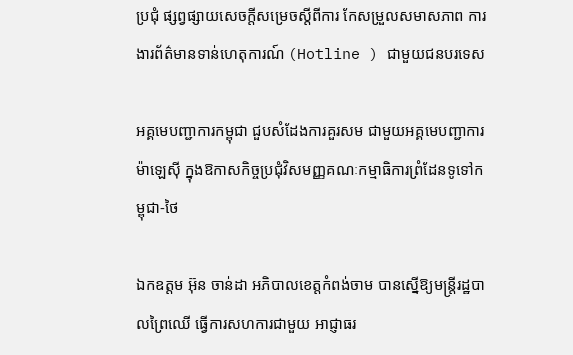ប្រជុំ ផ្សព្វផ្សាយសេចក្តីសម្រេចស្តីពីការ កែសម្រួលសមាសភាព ការងារព័ត៌មានទាន់ហេតុការណ៍ (Hotline ) ជាមួយជនបរទេស

អគ្គមេបញ្ជាការកម្ពុជា ជួបសំដែងការគួរសម ជាមួយអគ្គមេបញ្ជាការម៉ាឡេសុី ក្នុងឱកាសកិច្ចប្រជុំវិសមញ្ញគណៈកម្មាធិការព្រំដែនទូទៅកម្ពុជា-ថៃ

ឯកឧត្តម អ៊ុន ចាន់ដា អភិបាលខេត្តកំពង់ចាម បានស្នើឱ្យមន្ត្រីរដ្ឋបាលព្រៃឈើ ធ្វើការសហការជាមួយ អាជ្ញាធរ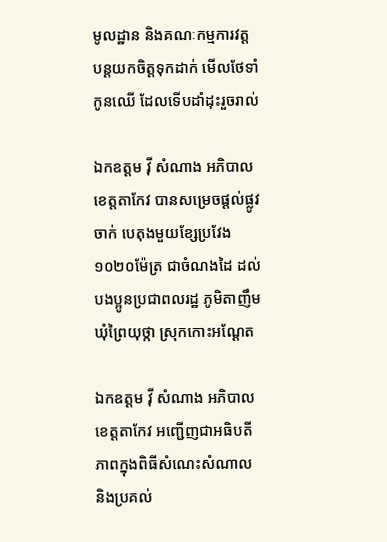មូលដ្ឋាន និងគណៈកម្មការវត្ត បន្តយកចិត្តទុកដាក់ មើលថែទាំកូនឈើ ដែលទើបដាំដុះរួចរាល់

ឯកឧត្តម វ៉ី សំណាង អភិបាលខេត្តតាកែវ បានសម្រេចផ្ដល់ផ្លូវចាក់ បេតុងមួយខ្សែប្រវែង ១០២០ម៉ែត្រ ជាចំណងដៃ ដល់បងប្អូនប្រជាពលរដ្ឋ ភូមិតាញឹម ឃុំព្រៃយុថ្កា ស្រុកកោះអណ្ដែត

ឯកឧត្តម វ៉ី សំណាង អភិបាលខេត្តតាកែវ អញ្ជេីញជាអធិបតីភាពក្នុងពិធីសំណេះសំណាល និងប្រគល់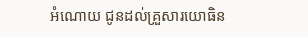អំណោយ ជូនដល់គ្រួសារយោធិន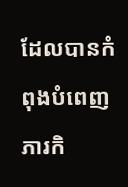ដែលបានកំពុងបំពេញភារកិ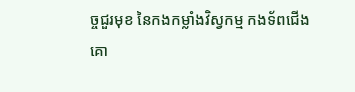ច្ចជួរមុខ នៃកងកម្លាំងវិស្វកម្ម កងទ័ពជេីងគោ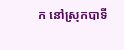ក នៅស្រុកបាទី